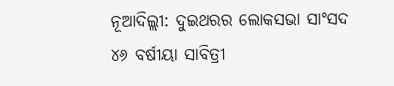ନୂଆଦିଲ୍ଲୀ: ଦୁଇଥରର ଲୋକସଭା ସାଂସଦ ୪୬ ବର୍ଷୀୟା ସାବିତ୍ରୀ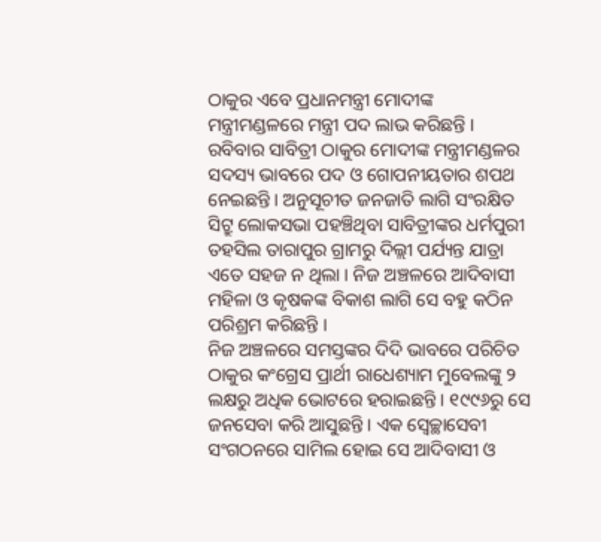ଠାକୁର ଏବେ ପ୍ରଧାନମନ୍ତ୍ରୀ ମୋଦୀଙ୍କ ମନ୍ତ୍ରୀମଣ୍ଡଳରେ ମନ୍ତ୍ରୀ ପଦ ଲାଭ କରିଛନ୍ତି । ରବିବାର ସାବିତ୍ରୀ ଠାକୁର ମୋଦୀଙ୍କ ମନ୍ତ୍ରୀମଣ୍ଡଳର ସଦସ୍ୟ ଭାବରେ ପଦ ଓ ଗୋପନୀୟତାର ଶପଥ ନେଇଛନ୍ତି । ଅନୁସୂଚୀତ ଜନଜାତି ଲାଗି ସଂରକ୍ଷିତ ସିଟ୍ରୁ ଲୋକସଭା ପହଞ୍ଚିଥିବା ସାବିତ୍ରୀଙ୍କର ଧର୍ମପୁରୀ ତହସିଲ ତାରାପୁର ଗ୍ରାମରୁ ଦିଲ୍ଲୀ ପର୍ଯ୍ୟନ୍ତ ଯାତ୍ରା ଏତେ ସହଜ ନ ଥିଲା । ନିଜ ଅଞ୍ଚଳରେ ଆଦିବାସୀ ମହିଳା ଓ କୃଷକଙ୍କ ବିକାଶ ଲାଗି ସେ ବହୁ କଠିନ ପରିଶ୍ରମ କରିଛନ୍ତି ।
ନିଜ ଅଞ୍ଚଳରେ ସମସ୍ତଙ୍କର ଦିଦି ଭାବରେ ପରିଚିତ ଠାକୁର କଂଗ୍ରେସ ପ୍ରାର୍ଥୀ ରାଧେଶ୍ୟାମ ମୁବେଲଙ୍କୁ ୨ ଲକ୍ଷରୁ ଅଧିକ ଭୋଟରେ ହରାଇଛନ୍ତି । ୧୯୯୬ରୁ ସେ ଜନସେବା କରି ଆସୁଛନ୍ତି । ଏକ ସ୍ୱେଚ୍ଛାସେବୀ ସଂଗଠନରେ ସାମିଲ ହୋଇ ସେ ଆଦିବାସୀ ଓ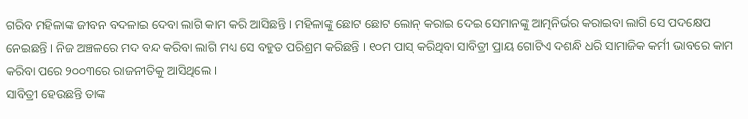ଗରିବ ମହିଳାଙ୍କ ଜୀବନ ବଦଳାଇ ଦେବା ଲାଗି କାମ କରି ଆସିଛନ୍ତି । ମହିଳାଙ୍କୁ ଛୋଟ ଛୋଟ ଲୋନ୍ କରାଇ ଦେଇ ସେମାନଙ୍କୁ ଆତ୍ମନିର୍ଭର କରାଇବା ଲାଗି ସେ ପଦକ୍ଷେପ ନେଇଛନ୍ତି । ନିଜ ଅଞ୍ଚଳରେ ମଦ ବନ୍ଦ କରିବା ଲାଗି ମଧ୍ୟ ସେ ବହୁତ ପରିଶ୍ରମ କରିଛନ୍ତି । ୧୦ମ ପାସ୍ କରିଥିବା ସାବିତ୍ରୀ ପ୍ରାୟ ଗୋଟିଏ ଦଶନ୍ଧି ଧରି ସାମାଜିକ କର୍ମୀ ଭାବରେ କାମ କରିବା ପରେ ୨୦୦୩ରେ ରାଜନୀତିକୁ ଆସିଥିଲେ ।
ସାବିତ୍ରୀ ହେଉଛନ୍ତି ତାଙ୍କ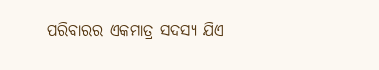ପରିବାରର ଏକମାତ୍ର ସଦସ୍ୟ ଯିଏ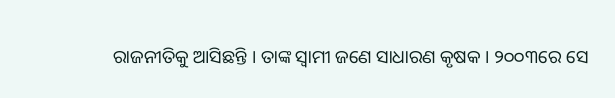ରାଜନୀତିକୁ ଆସିଛନ୍ତି । ତାଙ୍କ ସ୍ୱାମୀ ଜଣେ ସାଧାରଣ କୃଷକ । ୨୦୦୩ରେ ସେ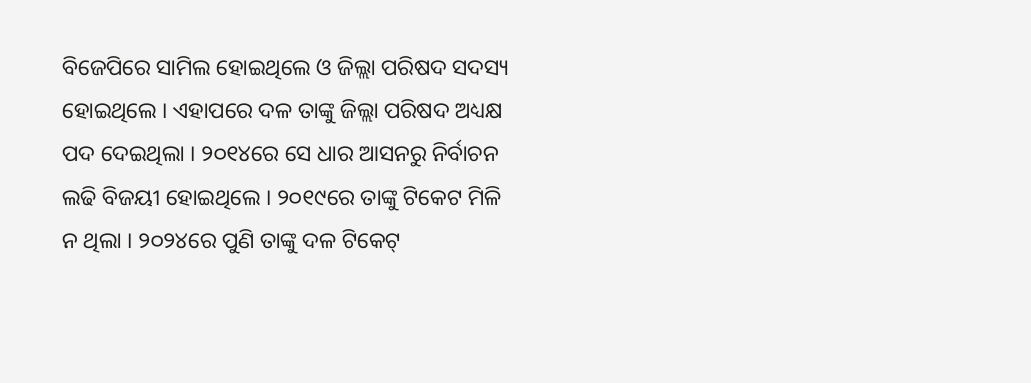ବିଜେପିରେ ସାମିଲ ହୋଇଥିଲେ ଓ ଜିଲ୍ଲା ପରିଷଦ ସଦସ୍ୟ ହୋଇଥିଲେ । ଏହାପରେ ଦଳ ତାଙ୍କୁ ଜିଲ୍ଲା ପରିଷଦ ଅଧ୍ୟକ୍ଷ ପଦ ଦେଇଥିଲା । ୨୦୧୪ରେ ସେ ଧାର ଆସନରୁ ନିର୍ବାଚନ ଲଢି ବିଜୟୀ ହୋଇଥିଲେ । ୨୦୧୯ରେ ତାଙ୍କୁ ଟିକେଟ ମିଳି ନ ଥିଲା । ୨୦୨୪ରେ ପୁଣି ତାଙ୍କୁ ଦଳ ଟିକେଟ୍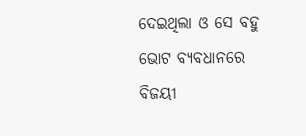ଦେଇଥିଲା ଓ ସେ ବହୁ ଭୋଟ ବ୍ୟବଧାନରେ ବିଜୟୀ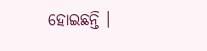ହୋଇଛନ୍ତି ।